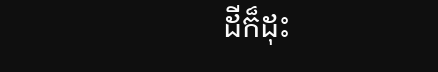ដីក៏ដុះ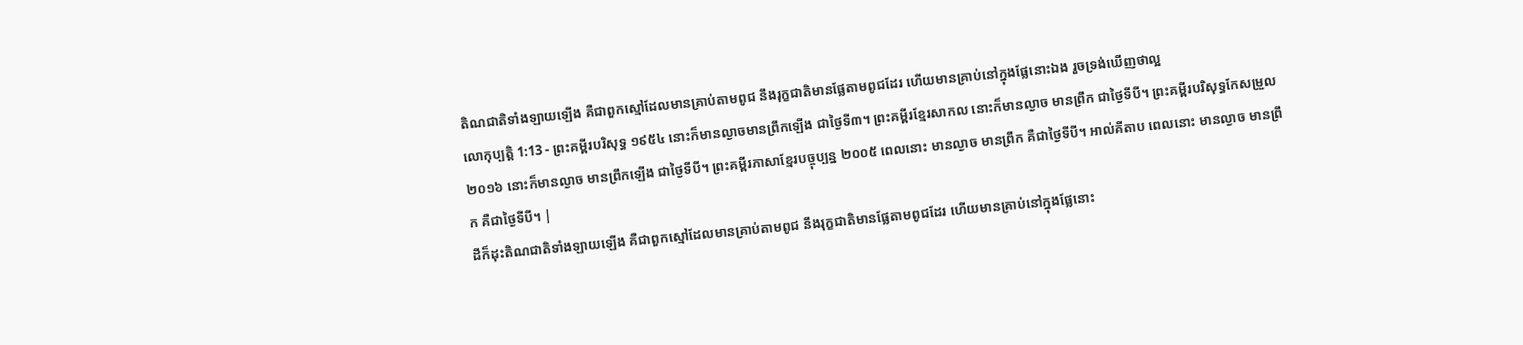តិណជាតិទាំងឡាយឡើង គឺជាពួកស្មៅដែលមានគ្រាប់តាមពូជ នឹងរុក្ខជាតិមានផ្លែតាមពូជដែរ ហើយមានគ្រាប់នៅក្នុងផ្លែនោះឯង រួចទ្រង់ឃើញថាល្អ
លោកុប្បត្តិ 1:13 - ព្រះគម្ពីរបរិសុទ្ធ ១៩៥៤ នោះក៏មានល្ងាចមានព្រឹកឡើង ជាថ្ងៃទី៣។ ព្រះគម្ពីរខ្មែរសាកល នោះក៏មានល្ងាច មានព្រឹក ជាថ្ងៃទីបី។ ព្រះគម្ពីរបរិសុទ្ធកែសម្រួល ២០១៦ នោះក៏មានល្ងាច មានព្រឹកឡើង ជាថ្ងៃទីបី។ ព្រះគម្ពីរភាសាខ្មែរបច្ចុប្បន្ន ២០០៥ ពេលនោះ មានល្ងាច មានព្រឹក គឺជាថ្ងៃទីបី។ អាល់គីតាប ពេលនោះ មានល្ងាច មានព្រឹក គឺជាថ្ងៃទីបី។ |
ដីក៏ដុះតិណជាតិទាំងឡាយឡើង គឺជាពួកស្មៅដែលមានគ្រាប់តាមពូជ នឹងរុក្ខជាតិមានផ្លែតាមពូជដែរ ហើយមានគ្រាប់នៅក្នុងផ្លែនោះ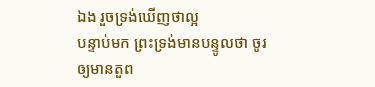ឯង រួចទ្រង់ឃើញថាល្អ
បន្ទាប់មក ព្រះទ្រង់មានបន្ទូលថា ចូរឲ្យមានតួព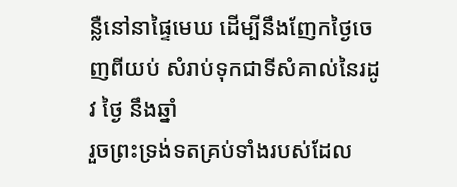ន្លឺនៅនាផ្ទៃមេឃ ដើម្បីនឹងញែកថ្ងៃចេញពីយប់ សំរាប់ទុកជាទីសំគាល់នៃរដូវ ថ្ងៃ នឹងឆ្នាំ
រួចព្រះទ្រង់ទតគ្រប់ទាំងរបស់ដែល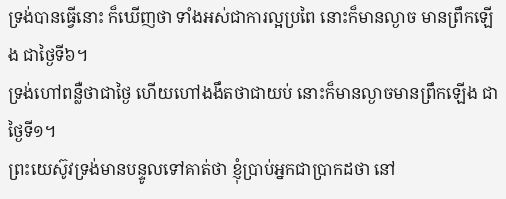ទ្រង់បានធ្វើនោះ ក៏ឃើញថា ទាំងអស់ជាការល្អប្រពៃ នោះក៏មានល្ងាច មានព្រឹកឡើង ជាថ្ងៃទី៦។
ទ្រង់ហៅពន្លឺថាជាថ្ងៃ ហើយហៅងងឹតថាជាយប់ នោះក៏មានល្ងាចមានព្រឹកឡើង ជាថ្ងៃទី១។
ព្រះយេស៊ូវទ្រង់មានបន្ទូលទៅគាត់ថា ខ្ញុំប្រាប់អ្នកជាប្រាកដថា នៅ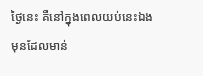ថ្ងៃនេះ គឺនៅក្នុងពេលយប់នេះឯង មុនដែលមាន់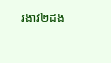រងាវ២ដង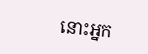នោះអ្នក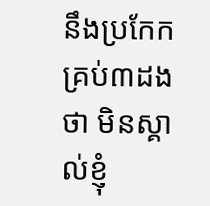នឹងប្រកែកគ្រប់៣ដងថា មិនស្គាល់ខ្ញុំ